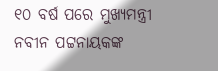୧୦ ବର୍ଷ ପରେ ମୁଖ୍ୟମନ୍ତ୍ରୀ ନବୀନ ପଟ୍ଟନାୟକଙ୍କ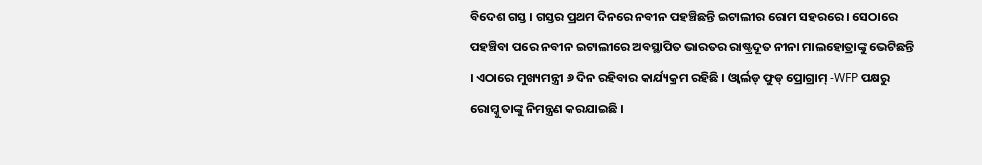ବିଦେଶ ଗସ୍ତ । ଗସ୍ତର ପ୍ରଥମ ଦିନରେ ନବୀନ ପହଞ୍ଚିଛନ୍ତି ଇଟାଲୀର ରୋମ ସହରରେ । ସେଠାରେ ପହଞ୍ଚିବା ପରେ ନବୀନ ଇଟାଲୀରେ ଅବସ୍ଥାପିତ ଭାରତର ରାଷ୍ଟ୍ରଦୂତ ନୀନା ମାଲହୋତ୍ରାଙ୍କୁ ଭେଟିଛନ୍ତି । ଏଠାରେ ମୁଖ୍ୟମନ୍ତ୍ରୀ ୬ ଦିନ ରହିବାର କାର୍ଯ୍ୟକ୍ରମ ରହିଛି । ଓ୍ୱାର୍ଲଡ୍ ଫୁଡ୍ ପ୍ରୋଗ୍ରାମ୍ -WFP ପକ୍ଷରୁ ରୋମ୍କୁ ତାଙ୍କୁ ନିମନ୍ତ୍ରଣ କରଯାଇଛି ।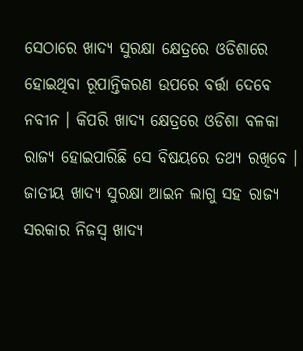ସେଠାରେ ଖାଦ୍ୟ ସୁରକ୍ଷା କ୍ଷେତ୍ରରେ ଓଡିଶାରେ ହୋଇଥିବା ରୂପାନ୍ତିକରଣ ଉପରେ ବର୍ତ୍ତା ଦେବେ ନବୀନ । କିପରି ଖାଦ୍ୟ କ୍ଷେତ୍ରରେ ଓଡିଶା ବଳକା ରାଜ୍ୟ ହୋଇପାରିଛି ସେ ବିଷୟରେ ତଥ୍ୟ ରଖିବେ । ଜାତୀୟ ଖାଦ୍ୟ ସୁରକ୍ଷା ଆଇନ ଲାଗୁ ସହ ରାଜ୍ୟ ସରକାର ନିଜସ୍ୱ ଖାଦ୍ୟ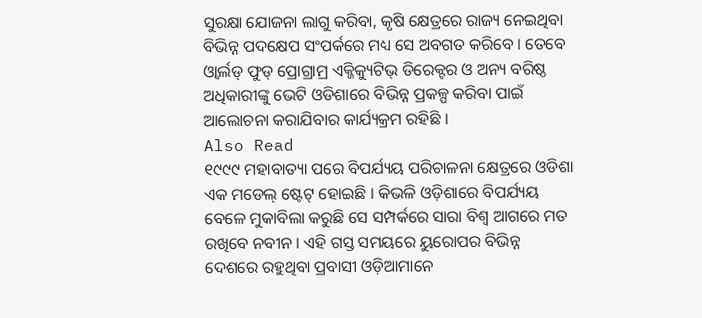ସୁରକ୍ଷା ଯୋଜନା ଲାଗୁ କରିବା, କୃଷି କ୍ଷେତ୍ରରେ ରାଜ୍ୟ ନେଇଥିବା ବିଭିନ୍ନ ପଦକ୍ଷେପ ସଂପର୍କରେ ମଧ୍ୟ ସେ ଅବଗତ କରିବେ । ତେବେ ଓ୍ୱାର୍ଲଡ୍ ଫୁଡ୍ ପ୍ରୋଗ୍ରାମ୍ର ଏକ୍ଜିକ୍ୟୁଟିଭ୍ ଡିରେକ୍ଟର ଓ ଅନ୍ୟ ବରିଷ୍ଠ ଅଧିକାରୀଙ୍କୁ ଭେଟି ଓଡିଶାରେ ବିଭିନ୍ନ ପ୍ରକଳ୍ପ କରିବା ପାଇଁ ଆଲୋଚନା କରାଯିବାର କାର୍ଯ୍ୟକ୍ରମ ରହିଛି ।
Also Read
୧୯୯୯ ମହାବାତ୍ୟା ପରେ ବିପର୍ଯ୍ୟୟ ପରିଚାଳନା କ୍ଷେତ୍ରରେ ଓଡିଶା ଏକ ମଡେଲ୍ ଷ୍ଟେଟ୍ ହୋଇଛି । କିଭଳି ଓଡ଼ିଶାରେ ବିପର୍ଯ୍ୟୟ ବେଳେ ମୁକାବିଲା କରୁଛି ସେ ସମ୍ପର୍କରେ ସାରା ବିଶ୍ୱ ଆଗରେ ମତ ରଖିବେ ନବୀନ । ଏହି ଗସ୍ତ ସମୟରେ ୟୁରୋପର ବିଭିନ୍ନ ଦେଶରେ ରହୁଥିବା ପ୍ରବାସୀ ଓଡ଼ିଆମାନେ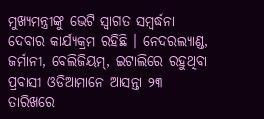ମୁଖ୍ୟମନ୍ତ୍ରୀଙ୍କୁ ଭେଟି ସ୍ୱାଗତ ସମ୍ବର୍ଦ୍ଧନା ଦେବାର କାର୍ଯ୍ୟକ୍ରମ ରହିଛି । ନେଦରଲ୍ୟାଣ୍ଡ, ଜର୍ମାନୀ, ବେଲିଜିୟମ୍, ଇଟାଲିରେ ରହୁଥିବା ପ୍ରବାସୀ ଓଡିଆମାନେ ଆସନ୍ତା ୨୩ ତାରିଖରେ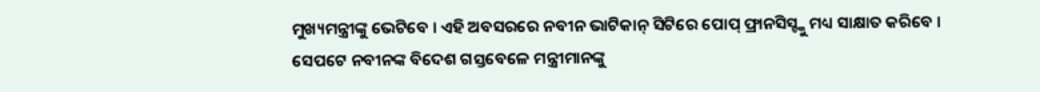ମୁଖ୍ୟମନ୍ତ୍ରୀଙ୍କୁ ଭେଟିବେ । ଏହି ଅବସରରେ ନବୀନ ଭାଟିକାନ୍ ସିଟିରେ ପୋପ୍ ଫ୍ରାନସିସ୍ଙ୍କୁ ମଧ୍ୟ ସାକ୍ଷାତ କରିବେ ।
ସେପଟେ ନବୀନଙ୍କ ବିଦେଶ ଗସ୍ତବେଳେ ମନ୍ତ୍ରୀମାନଙ୍କୁ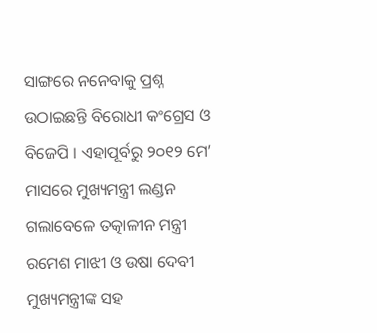ସାଙ୍ଗରେ ନନେବାକୁ ପ୍ରଶ୍ନ ଉଠାଇଛନ୍ତି ବିରୋଧୀ କଂଗ୍ରେସ ଓ ବିଜେପି । ଏହାପୂର୍ବରୁ ୨୦୧୨ ମେ’ ମାସରେ ମୁଖ୍ୟମନ୍ତ୍ରୀ ଲଣ୍ଡନ ଗଲାବେଳେ ତତ୍କାଳୀନ ମନ୍ତ୍ରୀ ରମେଶ ମାଝୀ ଓ ଉଷା ଦେବୀ ମୁଖ୍ୟମନ୍ତ୍ରୀଙ୍କ ସହ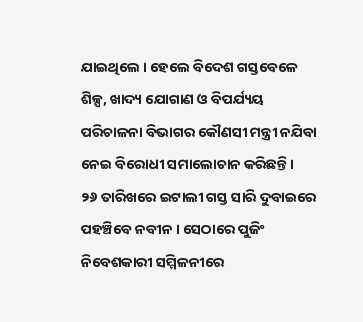ଯାଇଥିଲେ । ହେଲେ ବିଦେଶ ଗସ୍ତବେଳେ ଶିଳ୍ପ, ଖାଦ୍ୟ ଯୋଗାଣ ଓ ବିପର୍ଯ୍ୟୟ ପରିଚାଳନା ବିଭାଗର କୌଣସୀ ମନ୍ତ୍ରୀ ନଯିବା ନେଇ ବିରୋଧୀ ସମାଲୋଚାନ କରିଛନ୍ତି ।
୨୬ ତାରିଖରେ ଇଟାଲୀ ଗସ୍ତ ସାରି ଦୁବାଇରେ ପହଞ୍ଚିବେ ନବୀନ । ସେଠାରେ ପୁଜିଂ ନିବେଶକାରୀ ସମ୍ମିଳନୀରେ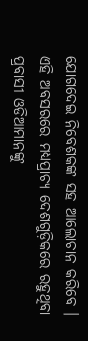ଯୋଗଦେଇ ନିବେଶକଙ୍କ ସହ ଆଲୋଚାନ କରିବେ । ଏହି ଅବସରରେ ମଧ୍ୟପ୍ରାଚ୍ୟ ଦେଶଗୁଡ଼ିକରେ ରହୁଥିବା ପ୍ରବାସୀ ଓଡିଆମାନଙ୍କୁ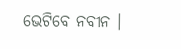ଭେଟିବେ ନବୀନ ।